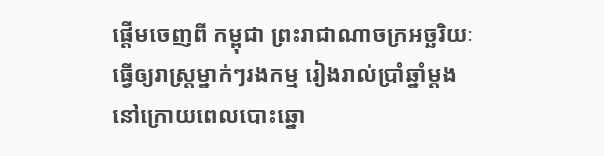ផ្តើមចេញពី កម្ពុជា ព្រះរាជាណាចក្រអច្ឆរិយៈ ធ្វើឲ្យរាស្រ្តម្នាក់ៗរងកម្ម រៀងរាល់ប្រាំឆ្នាំម្តងនៅក្រោយពេលបោះឆ្នោ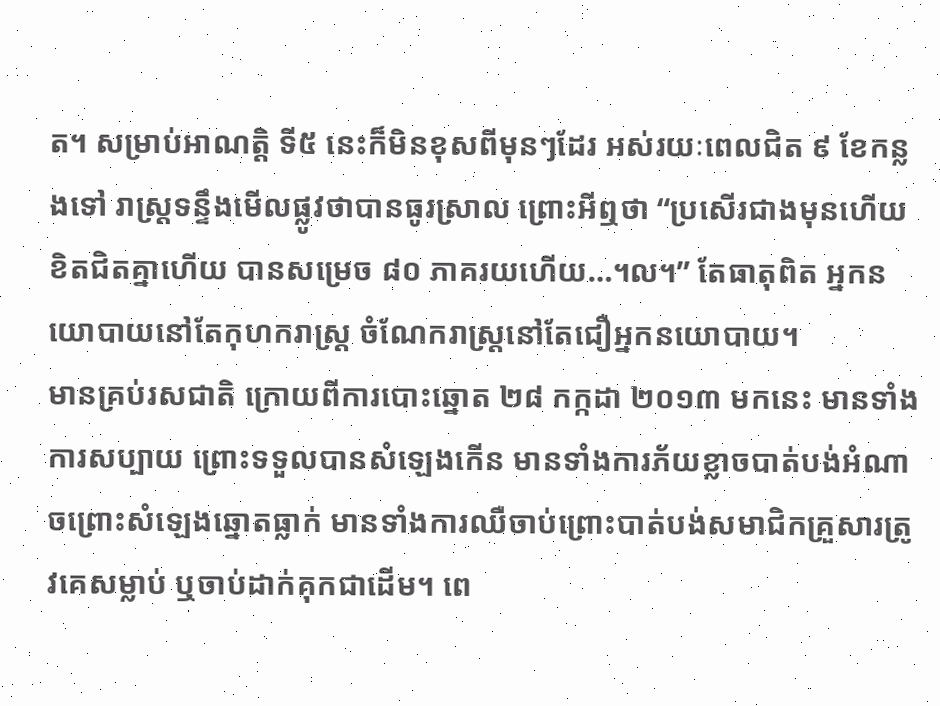ត។ សម្រាប់អាណត្តិ ទី៥ នេះក៏មិនខុសពីមុនៗដែរ អស់រយៈពេលជិត ៩ ខែកន្លងទៅ រាស្រ្តទន្ទឹងមើលផ្លូវថាបានធូរស្រាល ព្រោះអីឮថា “ប្រសើរជាងមុនហើយ ខិតជិតគ្នាហើយ បានសម្រេច ៨០ ភាគរយហើយ…។ល។” តែធាតុពិត អ្នកនយោបាយនៅតែកុហករាស្រ្ត ចំណែករាស្រ្តនៅតែជឿអ្នកនយោបាយ។
មានគ្រប់រសជាតិ ក្រោយពីការបោះឆ្នោត ២៨ កក្កដា ២០១៣ មកនេះ មានទាំងការសប្បាយ ព្រោះទទួលបានសំឡេងកើន មានទាំងការភ័យខ្លាចបាត់បង់អំណាចព្រោះសំឡេងឆ្នោតធ្លាក់ មានទាំងការឈឺចាប់ព្រោះបាត់បង់សមាជិកគ្រួសារត្រូវគេសម្លាប់ ឬចាប់ដាក់គុកជាដើម។ ពេ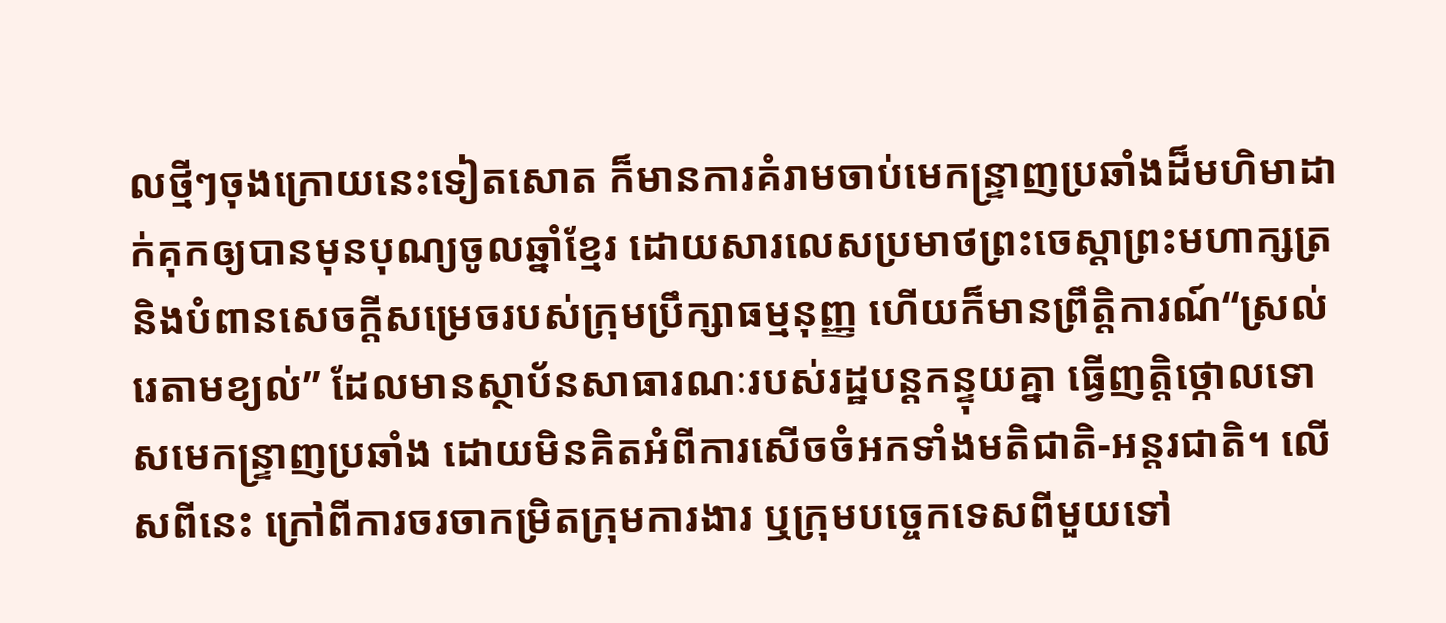លថ្មីៗចុងក្រោយនេះទៀតសោត ក៏មានការគំរាមចាប់មេកន្ទ្រាញប្រឆាំងដ៏មហិមាដាក់គុកឲ្យបានមុនបុណ្យចូលឆ្នាំខ្មែរ ដោយសារលេសប្រមាថព្រះចេស្តាព្រះមហាក្សត្រ និងបំពានសេចក្តីសម្រេចរបស់ក្រុមប្រឹក្សាធម្មនុញ្ញ ហើយក៏មានព្រឹត្តិការណ៍“ស្រល់រេតាមខ្យល់” ដែលមានស្ថាប័នសាធារណៈរបស់រដ្ឋបន្តកន្ទុយគ្នា ធ្វើញត្តិថ្កោលទោសមេកន្ទ្រាញប្រឆាំង ដោយមិនគិតអំពីការសើចចំអកទាំងមតិជាតិ-អន្តរជាតិ។ លើសពីនេះ ក្រៅពីការចរចាកម្រិតក្រុមការងារ ឬក្រុមបច្ចេកទេសពីមួយទៅ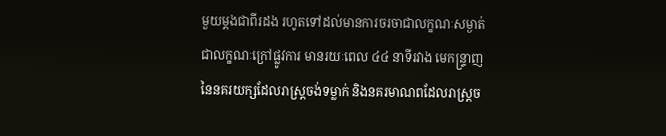មួយម្តងជាពីរដង រហូតទៅដល់មានការចរចាជាលក្ខណៈសម្ងាត់ ជាលក្ខណៈក្រៅផ្លូវការ មានរយៈពេល ៤៤ នាទីរវាង មេកន្ទ្រាញនៃនគរយក្សដែលរាស្ត្រចង់ទម្លាក់ និងនគរមាណពដែលរាស្ត្រច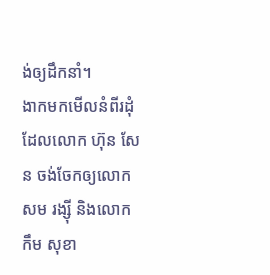ង់ឲ្យដឹកនាំ។
ងាកមកមើលនំពីរដុំ ដែលលោក ហ៊ុន សែន ចង់ចែកឲ្យលោក សម រង្ស៊ី និងលោក កឹម សុខា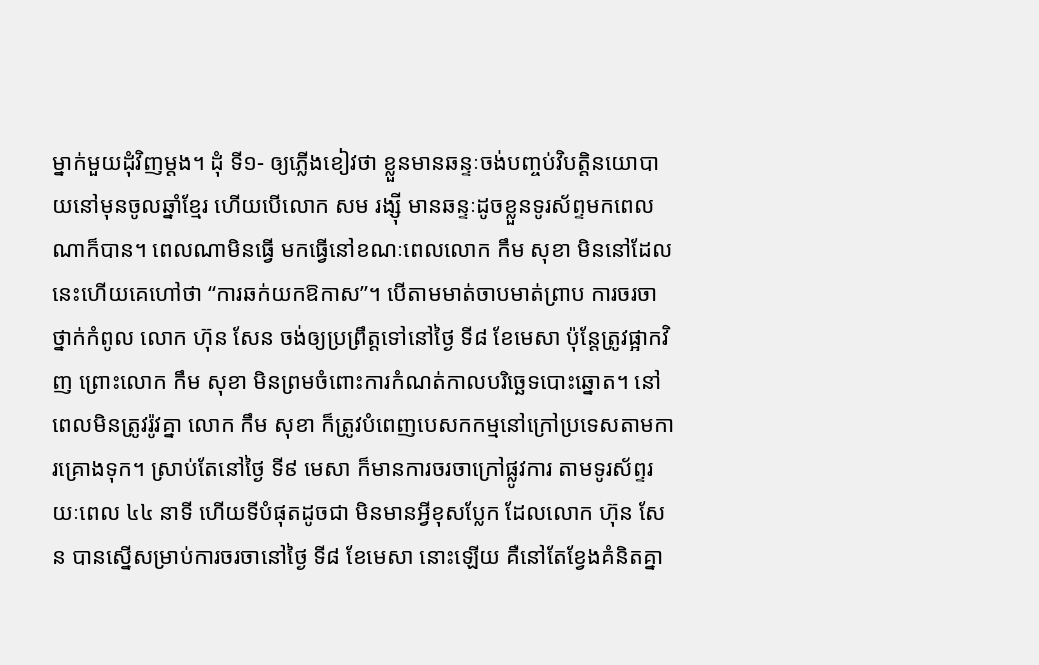ម្នាក់មួយដុំវិញម្តង។ ដុំ ទី១- ឲ្យភ្លើងខៀវថា ខ្លួនមានឆន្ទៈចង់បញ្ចប់វិបត្តិនយោបាយនៅមុនចូលឆ្នាំខ្មែរ ហើយបើលោក សម រង្ស៊ី មានឆន្ទៈដូចខ្លួនទូរស័ព្ទមកពេលណាក៏បាន។ ពេលណាមិនធ្វើ មកធ្វើនៅខណៈពេលលោក កឹម សុខា មិននៅដែលនេះហើយគេហៅថា “ការឆក់យកឱកាស”។ បើតាមមាត់ចាបមាត់ព្រាប ការចរចាថ្នាក់កំពូល លោក ហ៊ុន សែន ចង់ឲ្យប្រព្រឹត្តទៅនៅថ្ងៃ ទី៨ ខែមេសា ប៉ុន្តែត្រូវផ្អាកវិញ ព្រោះលោក កឹម សុខា មិនព្រមចំពោះការកំណត់កាលបរិច្ឆេទបោះឆ្នោត។ នៅពេលមិនត្រូវរ៉ូវគ្នា លោក កឹម សុខា ក៏ត្រូវបំពេញបេសកកម្មនៅក្រៅប្រទេសតាមការគ្រោងទុក។ ស្រាប់តែនៅថ្ងៃ ទី៩ មេសា ក៏មានការចរចាក្រៅផ្លូវការ តាមទូរស័ព្ទរយៈពេល ៤៤ នាទី ហើយទីបំផុតដូចជា មិនមានអ្វីខុសប្លែក ដែលលោក ហ៊ុន សែន បានស្នើសម្រាប់ការចរចានៅថ្ងៃ ទី៨ ខែមេសា នោះឡើយ គឺនៅតែខ្វែងគំនិតគ្នា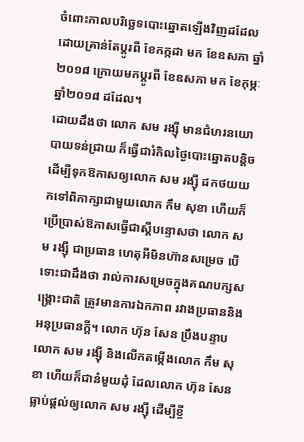ចំពោះកាលបរិច្ឆេទបោះឆ្នោតឡើងវិញដដែល ដោយគ្រាន់តែប្តូរពី ខែកក្កដា មក ខែឧសភា ឆ្នាំ២០១៨ ក្រោយមកប្តូរពី ខែឧសភា មក ខែកុម្ភៈ ឆ្នាំ២០១៨ ដដែល។
ដោយដឹងថា លោក សម រង្ស៊ី មានជំហរនយោបាយទន់ជ្រាយ ក៏ធ្វើជារំកិលថ្ងៃបោះឆ្នោតបន្តិច ដើម្បីទុកឱកាសឲ្យលោក សម រង្ស៊ី ដកថយយកទៅពិភាក្សាជាមួយលោក កឹម សុខា ហើយក៏ប្រើប្រាស់ឱកាសធ្វើជាស្តីបន្ទោសថា លោក សម រង្ស៊ី ជាប្រធាន ហេតុអីមិនហ៊ានសម្រេច បើទោះជាដឹងថា រាល់ការសម្រេចក្នុងគណបក្សសង្គ្រោះជាតិ ត្រូវមានការឯកភាព រវាងប្រធាននិងអនុប្រធានក្តី។ លោក ហ៊ុន សែន ប្រឹងបន្ទាបលោក សម រង្ស៊ី និងលើកតម្កើងលោក កឹម សុខា ហើយក៏ជានំមួយដុំ ដែលលោក ហ៊ុន សែន ធ្លាប់ផ្តល់ឲ្យលោក សម រង្ស៊ី ដើម្បីខ្ចី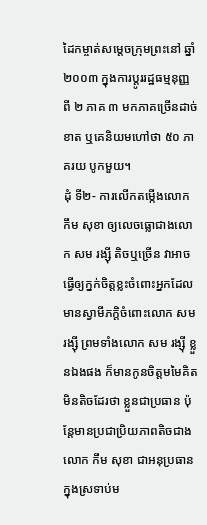ដៃកម្ចាត់សម្តេចក្រុមព្រះនៅ ឆ្នាំ២០០៣ ក្នុងការប្តូររដ្ឋធម្មនុញ្ញ ពី ២ ភាគ ៣ មកភាគច្រើនដាច់ខាត ឬគេនិយមហៅថា ៥០ ភាគរយ បូកមួយ។
ដុំ ទី២- ការលើកតម្កើងលោក កឹម សុខា ឲ្យលេចធ្លោជាងលោក សម រង្ស៊ី តិចឬច្រើន វាអាចធ្វើឲ្យក្នក់ចិត្តខ្លះចំពោះអ្នកដែលមានស្វាមីភក្តិចំពោះលោក សម រង្ស៊ី ព្រមទាំងលោក សម រង្ស៊ី ខ្លួនឯងផង ក៏មានកូនចិត្តមមៃគិតមិនតិចដែរថា ខ្លួនជាប្រធាន ប៉ុន្តែមានប្រជាប្រិយភាពតិចជាងលោក កឹម សុខា ជាអនុប្រធានក្នុងស្រទាប់ម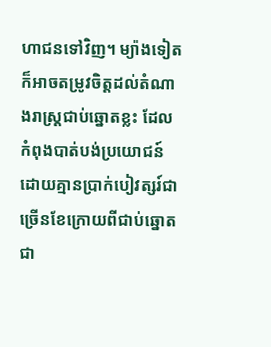ហាជនទៅវិញ។ ម្យ៉ាងទៀតក៏អាចតម្រូវចិត្តដល់តំណាងរាស្ត្រជាប់ឆ្នោតខ្លះ ដែលកំពុងបាត់បង់ប្រយោជន៍ដោយគ្មានប្រាក់បៀវត្សរ៍ជាច្រើនខែក្រោយពីជាប់ឆ្នោតជា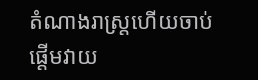តំណាងរាស្ត្រហើយចាប់ផ្តើមវាយ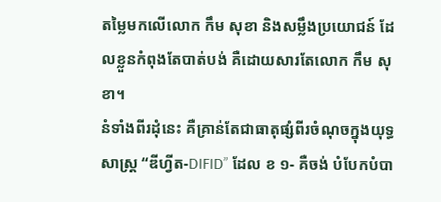តម្លៃមកលើលោក កឹម សុខា និងសម្លឹងប្រយោជន៍ ដែលខ្លួនកំពុងតែបាត់បង់ គឺដោយសារតែលោក កឹម សុខា។
នំទាំងពីរដុំនេះ គឺគ្រាន់តែជាធាតុផ្សំពីរចំណុចក្នុងយុទ្ធសាស្ត្រ “ឌីហ្វីត-DIFID” ដែល ខ ១- គឺចង់ បំបែកបំបា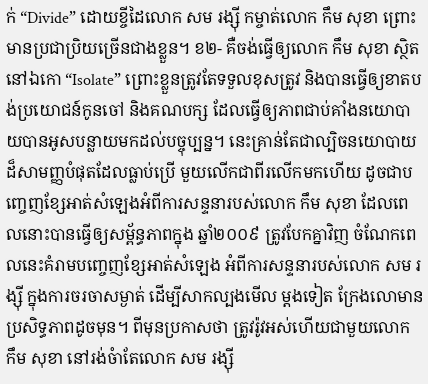ក់ “Divide” ដោយខ្ចីដៃលោក សម រង្ស៊ី កម្ចាត់លោក កឹម សុខា ព្រោះមានប្រជាប្រិយច្រើនជាងខ្លួន។ ខ២- គឺចង់ធ្វើឲ្យលោក កឹម សុខា ស្ថិតនៅឯកោ “Isolate” ព្រោះខ្លួនត្រូវតែទទួលខុសត្រូវ និងបានធ្វើឲ្យខាតបង់ប្រយោជន៍កូនចៅ និងគណបក្ស ដែលធ្វើឲ្យភាពជាប់គាំងនយោបាយបានអូសបន្លាយមកដល់បច្ចុប្បន្ន។ នេះគ្រាន់តែជាល្បិចនយោបាយ ដ៏សាមញ្ញបំផុតដែលធ្លាប់ប្រើ មួយលើកជាពីរលើកមកហើយ ដូចជាបញ្ចេញខ្សែអាត់សំឡេងអំពីការសន្ទនារបស់លោក កឹម សុខា ដែលពេលនោះបានធ្វើឲ្យសម្ព័ន្ធភាពក្នុង ឆ្នាំ២០០៩ ត្រូវបែកគ្នាវិញ ចំណែកពេលនេះគំរាមបញ្ចេញខ្សែអាត់សំឡេង អំពីការសន្ទនារបស់លោក សម រង្ស៊ី ក្នុងការចរចាសម្ងាត់ ដើម្បីសាកល្បងមើល ម្តងទៀត ក្រែងលោមានប្រសិទ្ធភាពដូចមុន។ ពីមុនប្រកាសថា ត្រូវរ៉ូវអស់ហើយជាមួយលោក កឹម សុខា នៅរង់ចំាតែលោក សម រង្ស៊ី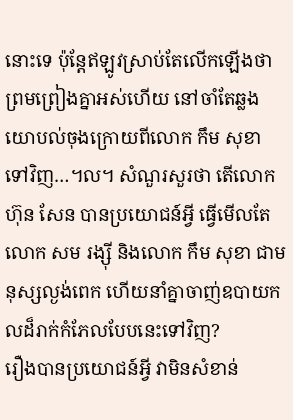នោះទេ ប៉ុន្តែឥឡូវស្រាប់តែលើកឡើងថា ព្រមព្រៀងគ្នាអស់ហើយ នៅចាំតែឆ្លងយោបល់ចុងក្រោយពីលោក កឹម សុខា ទៅវិញ…។ល។ សំណួរសួរថា តើលោក ហ៊ុន សែន បានប្រយោជន៍អ្វី ធ្វើមើលតែ លោក សម រង្ស៊ី និងលោក កឹម សុខា ជាមនុស្សល្ងង់ពេក ហើយនាំគ្នាចាញ់ឧបាយកលដ៏រាក់កំភែលបែបនេះទៅវិញ?
រឿងបានប្រយោជន៍អ្វី វាមិនសំខាន់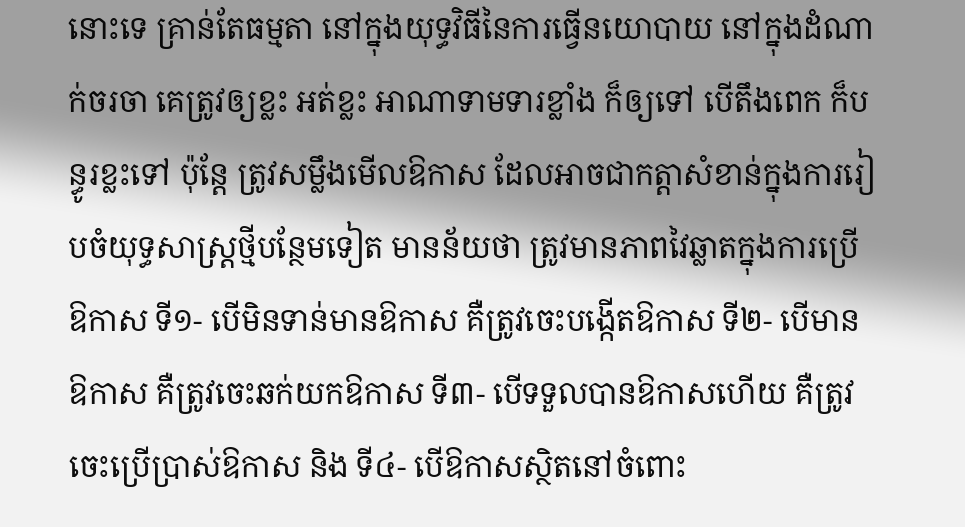នោះទេ គ្រាន់តែធម្មតា នៅក្នុងយុទ្ធវិធីនៃការធ្វើនយោបាយ នៅក្នុងដំណាក់ចរចា គេត្រូវឲ្យខ្លះ អត់ខ្លះ អាណាទាមទារខ្លាំង ក៏ឲ្យទៅ បើតឹងពេក ក៏បន្ធូរខ្លះទៅ ប៉ុន្តែ ត្រូវសម្លឹងមើលឱកាស ដែលអាចជាកត្តាសំខាន់ក្នុងការរៀបចំយុទ្ធសាស្ត្រថ្មីបន្ថែមទៀត មានន័យថា ត្រូវមានភាពវៃឆ្លាតក្នុងការប្រើឱកាស ទី១- បើមិនទាន់មានឱកាស គឺត្រូវចេះបង្កើតឱកាស ទី២- បើមានឱកាស គឺត្រូវចេះឆក់យកឱកាស ទី៣- បើទទួលបានឱកាសហើយ គឺត្រូវចេះប្រើប្រាស់ឱកាស និង ទី៤- បើឱកាសស្ថិតនៅចំពោះ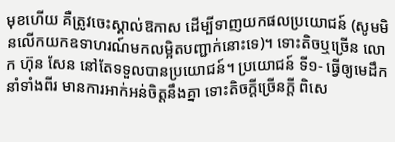មុខហើយ គឺត្រូវចេះស្គាល់ឱកាស ដើម្បីទាញយកផលប្រយោជន៍ (សូមមិនលើកយកឧទាហរណ៍មកលម្អិតបញ្ជាក់នោះទេ)។ ទោះតិចឬច្រើន លោក ហ៊ុន សែន នៅតែទទួលបានប្រយោជន៍។ ប្រយោជន៍ ទី១- ធ្វើឲ្យមេដឹកនាំទាំងពីរ មានការអាក់អន់ចិត្តនឹងគ្នា ទោះតិចក្តីច្រើនក្តី ពិសេ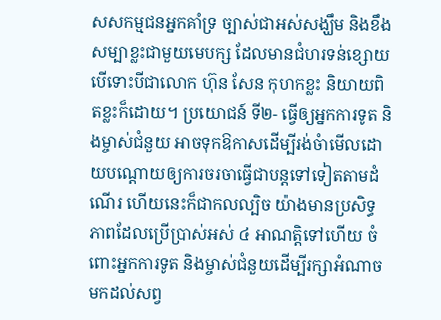សសកម្មជនអ្នកគាំទ្រ ច្បាស់ជាអស់សង្ឃឹម និងខឹងសម្បាខ្លះជាមួយមេបក្ស ដែលមានជំហរទន់ខ្សោយ បើទោះបីជាលោក ហ៊ុន សែន កុហកខ្លះ និយាយពិតខ្លះក៏ដោយ។ ប្រយោជន៍ ទី២- ធ្វើឲ្យអ្នកការទូត និងម្ចាស់ជំនួយ អាចទុកឱកាសដើម្បីរង់ចំាមើលដោយបណ្តោយឲ្យការចរចាធ្វើជាបន្តទៅទៀតតាមដំណើរ ហើយនេះក៏ជាកលល្បិច យ៉ាងមានប្រសិទ្ធភាពដែលប្រើប្រាស់អស់ ៤ អាណត្តិទៅហើយ ចំពោះអ្នកការទូត និងម្ចាស់ជំនួយដើម្បីរក្សាអំណាចមកដល់សព្វ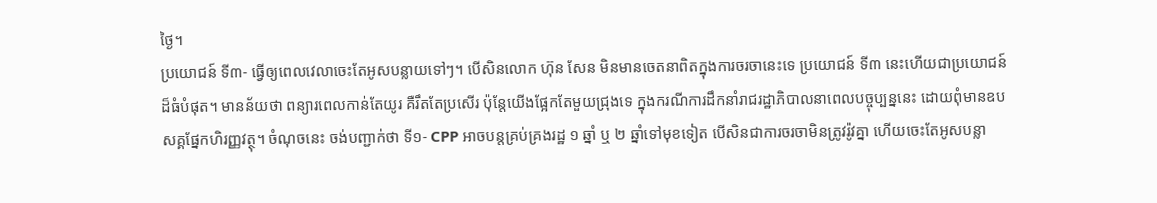ថ្ងៃ។
ប្រយោជន៍ ទី៣- ធ្វើឲ្យពេលវេលាចេះតែអូសបន្លាយទៅៗ។ បើសិនលោក ហ៊ុន សែន មិនមានចេតនាពិតក្នុងការចរចានេះទេ ប្រយោជន៍ ទី៣ នេះហើយជាប្រយោជន៍ដ៏ធំបំផុត។ មានន័យថា ពន្យារពេលកាន់តែយូរ គឺរឹតតែប្រសើរ ប៉ុន្តែយើងផ្អែកតែមួយជ្រុងទេ ក្នុងករណីការដឹកនាំរាជរដ្ឋាភិបាលនាពេលបច្ចុប្បន្ននេះ ដោយពុំមានឧបសគ្គផែ្នកហិរញ្ញវត្ថុ។ ចំណុចនេះ ចង់បញ្ជាក់ថា ទី១- CPP អាចបន្តគ្រប់គ្រងរដ្ឋ ១ ឆ្នាំ ឬ ២ ឆ្នាំទៅមុខទៀត បើសិនជាការចរចាមិនត្រូវរ៉ូវគ្នា ហើយចេះតែអូសបន្លា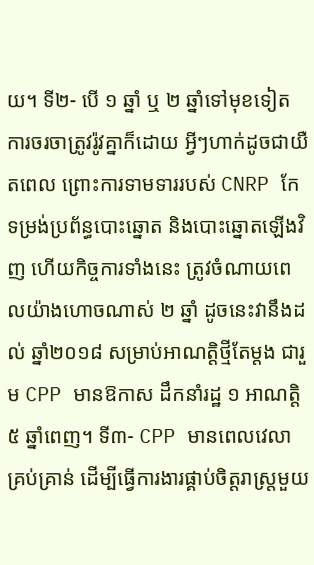យ។ ទី២- បើ ១ ឆ្នាំ ឬ ២ ឆ្នាំទៅមុខទៀត ការចរចាត្រូវរ៉ូវគ្នាក៏ដោយ អ្វីៗហាក់ដូចជាយឺតពេល ព្រោះការទាមទាររបស់ CNRP កែទម្រង់ប្រព័ន្ធបោះឆ្នោត និងបោះឆ្នោតឡើងវិញ ហើយកិច្ចការទាំងនេះ ត្រូវចំណាយពេលយ៉ាងហោចណាស់ ២ ឆ្នាំ ដូចនេះវានឹងដល់ ឆ្នាំ២០១៨ សម្រាប់អាណត្តិថ្មីតែម្តង ជារួម CPP មានឱកាស ដឹកនាំរដ្ឋ ១ អាណត្តិ ៥ ឆ្នាំពេញ។ ទី៣- CPP មានពេលវេលាគ្រប់គ្រាន់ ដើម្បីធ្វើការងារផ្គាប់ចិត្តរាស្ត្រមួយ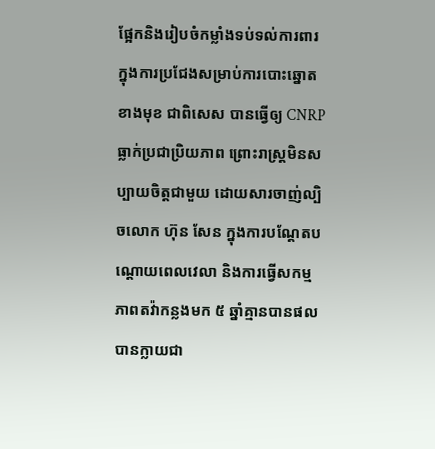ផ្អែកនិងរៀបចំកម្លាំងទប់ទល់ការពារ ក្នុងការប្រជែងសម្រាប់ការបោះឆ្នោតខាងមុខ ជាពិសេស បានធ្វើឲ្យ CNRP ធ្លាក់ប្រជាប្រិយភាព ព្រោះរាស្រ្តមិនសប្បាយចិត្តជាមួយ ដោយសារចាញ់ល្បិចលោក ហ៊ុន សែន ក្នុងការបណ្តែតបណ្តោយពេលវេលា និងការធ្វើសកម្មភាពតវ៉ាកន្លងមក ៥ ឆ្នាំគ្មានបានផល បានក្លាយជា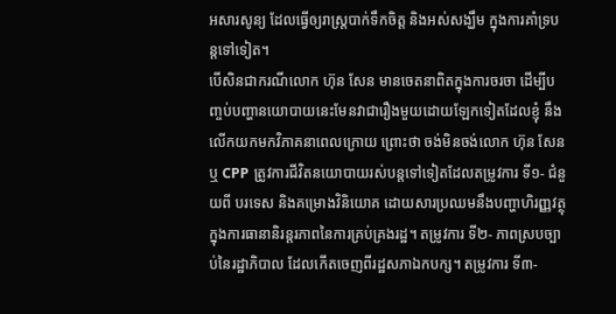អសារសូន្យ ដែលធ្វើឲ្យរាស្ត្របាក់ទឹកចិត្ត និងអស់សង្ឃឹម ក្នុងការគាំទ្របន្តទៅទៀត។
បើសិនជាករណីលោក ហ៊ុន សែន មានចេតនាពិតក្នុងការចរចា ដើម្បីបញ្ចប់បញ្ហានយោបាយនេះមែនវាជារឿងមួយដោយឡែកទៀតដែលខ្ញុំ នឹងលើកយកមកវិភាគនាពេលក្រោយ ព្រោះថា ចង់មិនចង់លោក ហ៊ុន សែន ឬ CPP ត្រូវការជីវិតនយោបាយរស់បន្តទៅទៀតដែលតម្រូវការ ទី១- ជំនួយពី បរទេស និងគម្រោងវិនិយោគ ដោយសារប្រឈមនឹងបញ្ហាហិរញ្ញវត្ថុ ក្នុងការធានានិរន្តរភាពនៃការគ្រប់គ្រងរដ្ឋ។ តម្រូវការ ទី២- ភាពស្របច្បាប់នៃរដ្ឋាភិបាល ដែលកើតចេញពីរដ្ឋសភាឯកបក្ស។ តម្រូវការ ទី៣-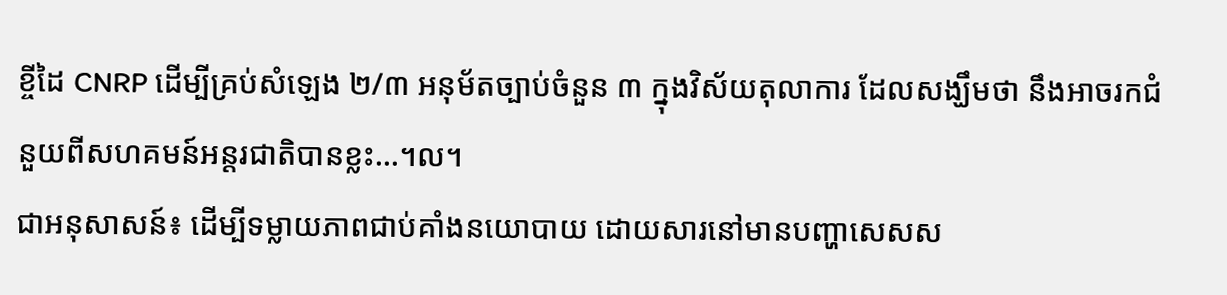ខ្ចីដៃ CNRP ដើម្បីគ្រប់សំឡេង ២/៣ អនុម័តច្បាប់ចំនួន ៣ ក្នុងវិស័យតុលាការ ដែលសង្ឃឹមថា នឹងអាចរកជំនួយពីសហគមន៍អន្តរជាតិបានខ្លះ…។ល។
ជាអនុសាសន៍៖ ដើម្បីទម្លាយភាពជាប់គាំងនយោបាយ ដោយសារនៅមានបញ្ហាសេសស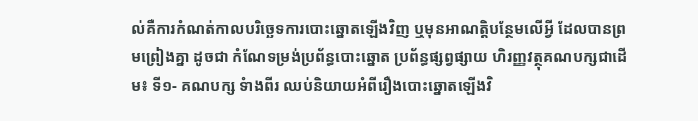ល់គឺការកំណត់កាលបរិច្ឆេទការបោះឆ្នោតឡើងវិញ ឬមុនអាណត្តិបន្ថែមលើអ្វី ដែលបានព្រមព្រៀងគ្នា ដូចជា កំណែទម្រង់ប្រព័ន្ធបោះឆ្នោត ប្រព័ន្ធផ្សព្វផ្សាយ ហិរញ្ញវត្ថុគណបក្សជាដើម៖ ទី១- គណបក្ស ទំាងពីរ ឈប់និយាយអំពីរឿងបោះឆ្នោតឡើងវិ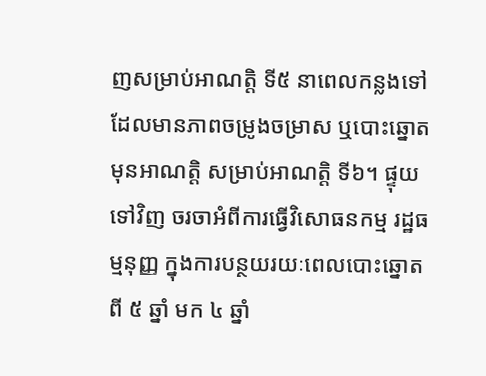ញសម្រាប់អាណត្តិ ទី៥ នាពេលកន្លងទៅ ដែលមានភាពចម្រូងចម្រាស ឬបោះឆ្នោតមុនអាណត្តិ សម្រាប់អាណត្តិ ទី៦។ ផ្ទុយទៅវិញ ចរចាអំពីការធ្វើវិសោធនកម្ម រដ្ឋធម្មនុញ្ញ ក្នុងការបន្ថយរយៈពេលបោះឆ្នោតពី ៥ ឆ្នាំ មក ៤ ឆ្នាំ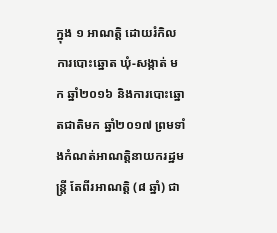ក្នុង ១ អាណត្តិ ដោយរំកិលការបោះឆ្នោត ឃុំ-សង្កាត់ មក ឆ្នាំ២០១៦ និងការបោះឆ្នោតជាតិមក ឆ្នាំ២០១៧ ព្រមទាំងកំណត់អាណត្តិនាយករដ្ឋមន្រ្តី តែពីរអាណត្តិ (៨ ឆ្នាំ) ជា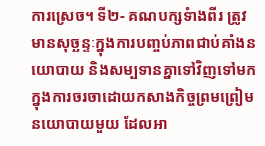ការស្រេច។ ទី២- គណបក្សទំាងពីរ ត្រូវមានសុច្ឆន្ទៈក្នុងការបញ្ចប់ភាពជាប់គាំងនយោបាយ និងសម្បទានគ្នាទៅវិញទៅមកក្នុងការចរចាដោយកសាងកិច្ចព្រមព្រៀមនយោបាយមួយ ដែលអា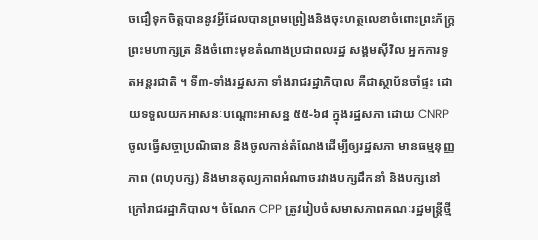ចជឿទុកចិត្តបាននូវអ្វីដែលបានព្រមព្រៀងនិងចុះហត្ថលេខាចំពោះព្រះភ័ក្រ្តព្រះមហាក្សត្រ និងចំពោះមុខតំណាងប្រជាពលរដ្ឋ សង្គមស៊ីវិល អ្នកការទូតអន្តរជាតិ ។ ទី៣-ទាំងរដ្ឋសភា ទាំងរាជរដ្ឋាភិបាល គឺជាស្ថាប័នចាំផ្ទះ ដោយទទួលយកអាសនៈបណ្តោះអាសន្ន ៥៥-៦៨ ក្នុងរដ្ឋសភា ដោយ CNRP ចូលធ្វើសច្ចាប្រណិធាន និងចូលកាន់តំណែងដើម្បីឲ្យរដ្ឋសភា មានធម្មនុញ្ញភាព (ពហុបក្ស) និងមានតុល្យភាពអំណាចរវាងបក្សដឹកនាំ និងបក្សនៅក្រៅរាជរដ្ឋាភិបាល។ ចំណែក CPP ត្រូវរៀបចំសមាសភាពគណៈរដ្ឋមន្រ្តីថ្មី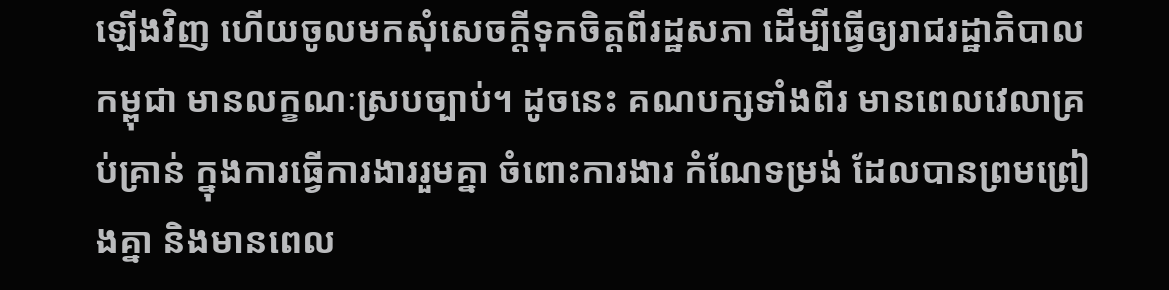ឡើងវិញ ហើយចូលមកសុំសេចក្តីទុកចិត្តពីរដ្ឋសភា ដើម្បីធ្វើឲ្យរាជរដ្ឋាភិបាលកម្ពុជា មានលក្ខណៈស្របច្បាប់។ ដូចនេះ គណបក្សទាំងពីរ មានពេលវេលាគ្រប់គ្រាន់ ក្នុងការធ្វើការងាររួមគ្នា ចំពោះការងារ កំណែទម្រង់ ដែលបានព្រមព្រៀងគ្នា និងមានពេល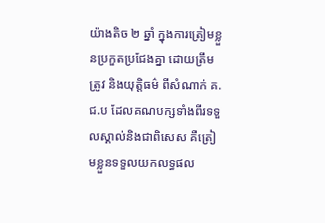យ៉ាងតិច ២ ឆ្នាំ ក្នុងការត្រៀមខ្លួនប្រកួតប្រជែងគ្នា ដោយត្រឹមត្រូវ និងយុត្តិធម៌ ពីសំណាក់ គ.ជ.ប ដែលគណបក្សទាំងពីរទទួលស្គាល់និងជាពិសេស គឺត្រៀមខ្លួនទទួលយកលទ្ធផល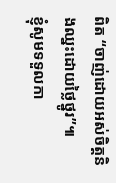ពិត “ចាញ់ដោយអស់ចិត្តនិងឈ្នះដោយថ្លៃថ្នូរ”៕
ខ្ញុំសូមទទួលកា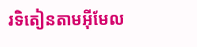រទិតៀនតាមអ៊ីមែល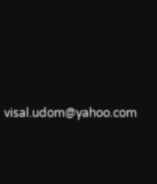visal.udom@yahoo.com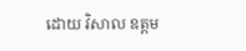ដោយ វិសាល ឧត្តម